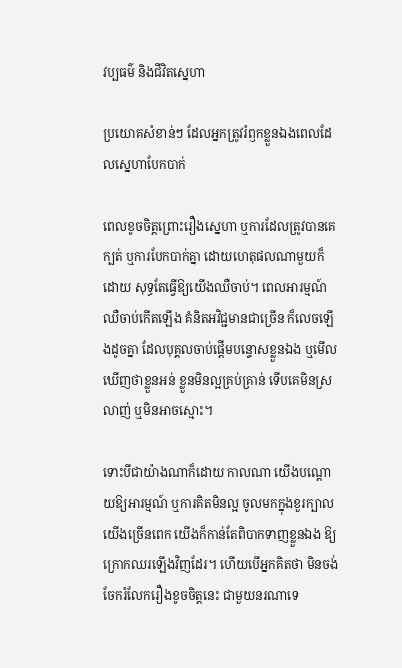វប្បធម៌ និងជីវិតស្នេហា

ប្រយោគសំខាន់ៗ ដែលអ្នកត្រូវរំឭកខ្លួនឯងពេលដែលស្នេហាបែកបាក់

ពេលខូចចិត្តព្រោះរឿងស្នេហា ឬការដែលត្រូវបានគេក្បត់ ឬការបែកបាក់គ្នា ដោយហេតុផលណាមួយក៏ដោយ សុទ្ធតែធ្វើឱ្យយើងឈឺចាប់។ ពេលអារម្មណ៍ឈឺចាប់កើតឡើង គំនិតអវិជ្ជមានជាច្រើន ក៏លេចឡើងដូចគ្នា ដែលបុគ្គលចាប់ផ្តើមបន្ទោសខ្លួនឯង ឬមើលឃើញថាខ្លួនអន់ ខ្លួនមិនល្អគ្រប់គ្រាន់ ទើបគេមិនស្រលាញ់ ឬមិនអាចស្មោះ។

ទោះបីជាយ៉ាងណាក៏ដោយ កាលណា យើងបណ្តោយឱ្យអារម្មណ៍ ឬការគិតមិនល្អ ចូលមកក្នុងខួរក្បាលយើងច្រើនពេក យើងក៏កាន់តែពិបាកទាញខ្លួនឯង ឱ្យក្រោកឈរឡើងវិញដែរ។ ហើយបើអ្នកគិតថា មិនចង់ចែករំលែករឿងខូចចិត្តនេះ ជាមួយនរណាទេ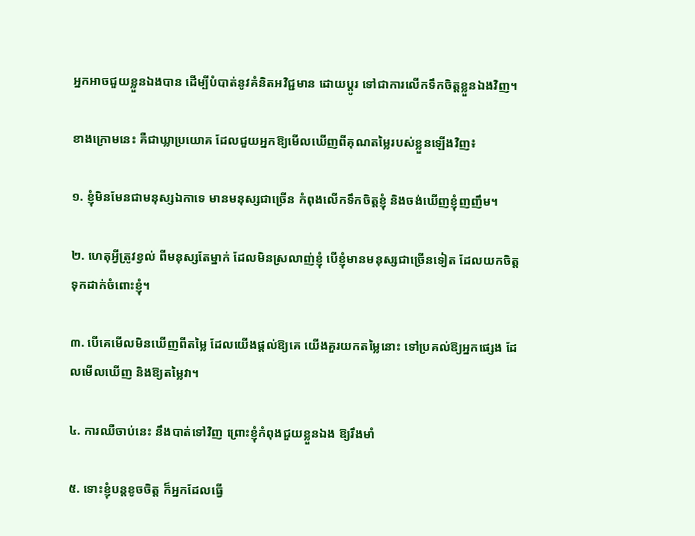អ្នកអាចជួយខ្លួនឯងបាន ដើម្បីបំបាត់នូវគំនិតអវិជ្ជមាន ដោយប្តូរ ទៅជាការលើកទឹកចិត្តខ្លួនឯងវិញ។

ខាងក្រោមនេះ គឺជាឃ្លាប្រយោគ ដែលជួយអ្នកឱ្យមើលឃើញពីគុណតម្លៃរបស់ខ្លួនឡើងវិញ៖

១. ខ្ញុំមិនមែនជាមនុស្សឯកាទេ មានមនុស្សជាច្រើន កំពុងលើកទឹកចិត្តខ្ញុំ និងចង់ឃើញខ្ញុំញញឹម។

២. ហេតុអ្វីត្រូវខ្វល់ ពីមនុស្សតែម្នាក់ ដែលមិនស្រលាញ់ខ្ញុំ បើខ្ញុំមានមនុស្សជាច្រើនទៀត ដែលយកចិត្តទុកដាក់ចំពោះខ្ញុំ។

៣. បើគេមើលមិនឃើញពីតម្លៃ ដែលយើងផ្តល់ឱ្យគេ យើងគួរយកតម្លៃនោះ ទៅប្រគល់ឱ្យអ្នកផ្សេង ដែលមើលឃើញ និងឱ្យតម្លៃវា។

៤. ការឈឺចាប់នេះ នឹងបាត់ទៅវិញ ព្រោះខ្ញុំកំពុងជួយខ្លួនឯង ឱ្យរឹងមាំ

៥. ទោះខ្ញុំបន្តខូចចិត្ត ក៏អ្នកដែលធ្វើ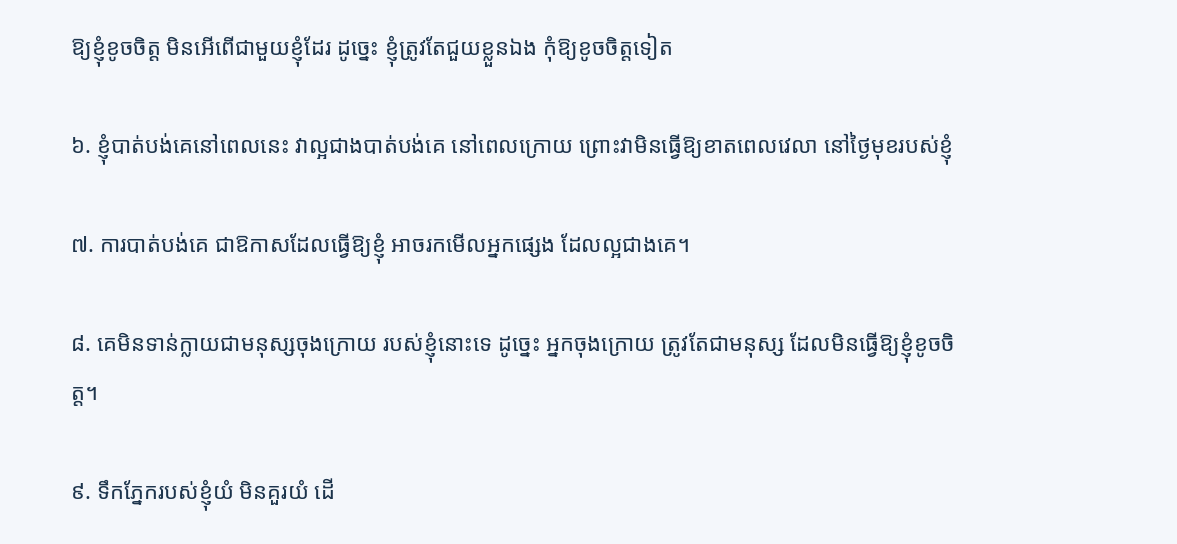ឱ្យខ្ញុំខូចចិត្ត មិនអើពើជាមួយខ្ញុំដែរ ដូច្នេះ ខ្ញុំត្រូវតែជួយខ្លួនឯង កុំឱ្យខូចចិត្តទៀត

៦. ខ្ញុំបាត់បង់គេនៅពេលនេះ វាល្អជាងបាត់បង់គេ នៅពេលក្រោយ ព្រោះវាមិនធ្វើឱ្យខាតពេលវេលា នៅថ្ងៃមុខរបស់ខ្ញុំ

៧. ការបាត់បង់គេ ជាឱកាសដែលធ្វើឱ្យខ្ញុំ អាចរកមើលអ្នកផ្សេង ដែលល្អជាងគេ។

៨. គេមិនទាន់ក្លាយជាមនុស្សចុងក្រោយ របស់ខ្ញុំនោះទេ ដូច្នេះ អ្នកចុងក្រោយ ត្រូវតែជាមនុស្ស ដែលមិនធ្វើឱ្យខ្ញុំខូចចិត្ត។

៩. ទឹកភ្នែករបស់ខ្ញុំយំ មិនគួរយំ ដើ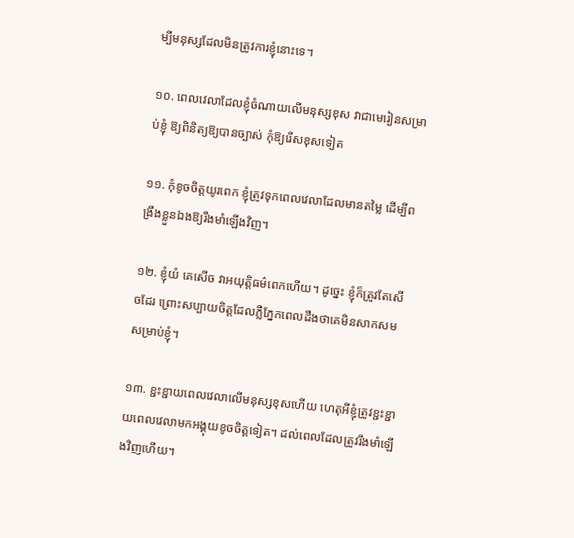ម្បីមនុស្សដែលមិនត្រូវការខ្ញុំនោះទេ។

១០. ពេលវេលាដែលខ្ញុំចំណាយលើមនុស្សខុស វាជាមេរៀនសម្រាប់ខ្ញុំ ឱ្យពិនិត្យឱ្យបានច្បាស់ កុំឱ្យរើសខុសទៀត

១១. កុំខូចចិត្តយូរពេក ខ្ញុំត្រូវទុកពេលវេលាដែលមានតម្លៃ ដើម្បីពង្រឹងខ្លួនឯងឱ្យរឹងមាំឡើងវិញ។

១២. ខ្ញុំយំ គេសើច វាអយុត្តិធម៌ពេកហើយ។ ដូច្នេះ ខ្ញុំក៏ត្រូវតែសើចដែរ ព្រោះសប្បាយចិត្តដែលភ្លឺភ្នែកពេលដឹងថាគេមិនសាកសមសម្រាប់ខ្ញុំ។

១៣. ខ្ជះខ្ជាយពេលវេលាលើមនុស្សខុសហើយ ហេតុអីខ្ញុំត្រូវខ្ជះខ្ជាយពេលវេលាមកអង្គុយខូចចិត្តទៀត។ ដល់ពេលដែលត្រូវរឹងមាំឡើងវិញហើយ។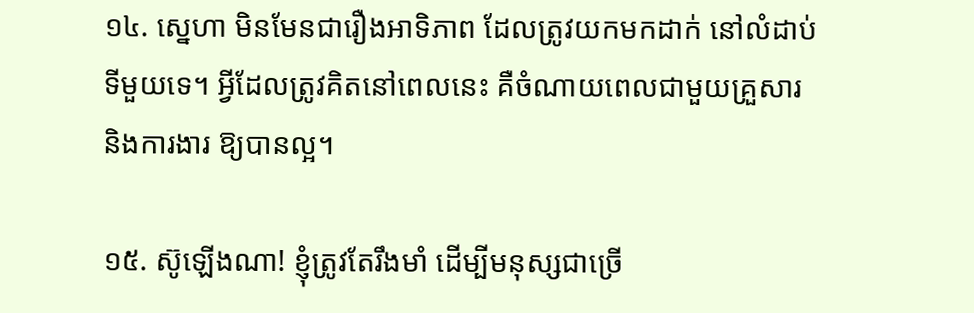១៤. ស្នេហា មិនមែនជារឿងអាទិភាព ដែលត្រូវយកមកដាក់ នៅលំដាប់ទីមួយទេ។ អ្វីដែលត្រូវគិតនៅពេលនេះ គឺចំណាយពេលជាមួយគ្រួសារ និងការងារ ឱ្យបានល្អ។

១៥. ស៊ូឡើងណា! ខ្ញុំត្រូវតែរឹងមាំ ដើម្បីមនុស្សជាច្រើ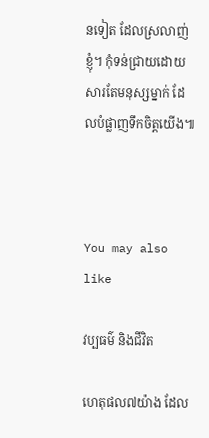នទៀត ដែលស្រលាញ់ខ្ញុំ។ កុំទន់ជ្រាយដោយសារតែមនុស្សម្នាក់ ដែលបំផ្លាញទឹកចិត្តយើង៕



You may also like

វប្បធម៌ និងជីវិត

ហេតុផល៧យ៉ាង ដែល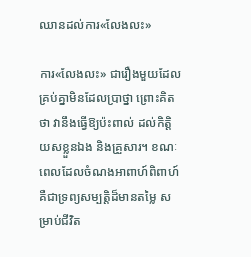ឈានដល់ការ«លែងលះ»

ការ«លែងលះ» ជារឿងមួយដែលគ្រប់គ្នាមិនដែលប្រាថ្នា ព្រោះគិតថា វានឹងធ្វើឱ្យប៉ះពាល់ ដល់កិត្តិយសខ្លួនឯង និងគ្រួសារ។ ខណៈពេលដែលចំណងអាពាហ៍ពិពាហ៍ គឺជាទ្រព្យសម្បត្តិដ៏មានតម្លៃ សម្រាប់ជីវិត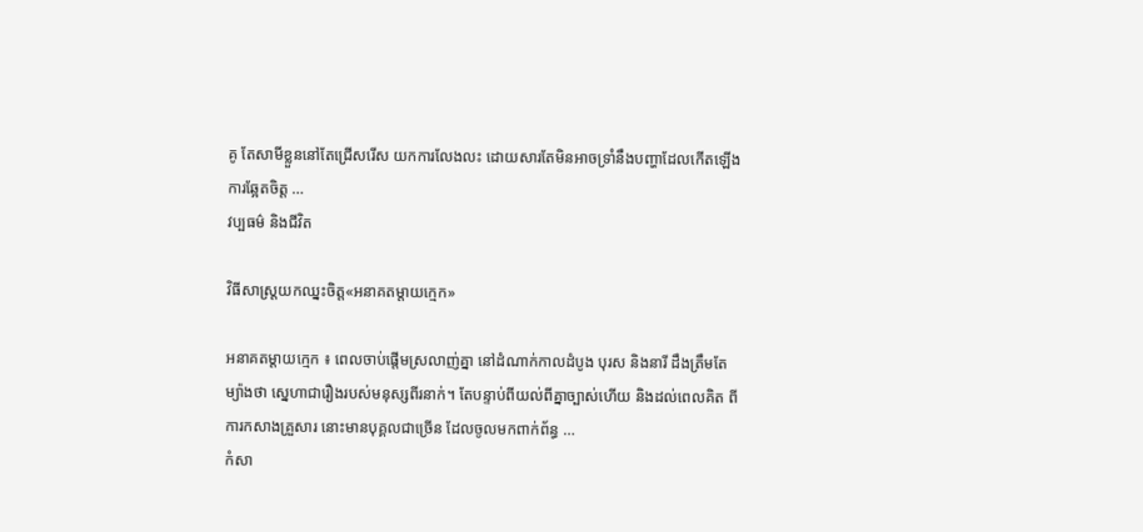គូ តែសាមីខ្លួននៅតែជ្រើសរើស យកការលែងលះ ដោយសារតែមិនអាចទ្រាំនឹងបញ្ហាដែលកើតឡើង ការឆ្អែតចិត្ត ...
វប្បធម៌ និងជីវិត

វិធីសាស្រ្តយកឈ្នះចិត្ត«អនាគតម្តាយក្មេក»

អនាគតម្តាយក្មេក ៖ ពេលចាប់ផ្តើមស្រលាញ់គ្នា នៅដំណាក់កាលដំបូង បុរស និងនារី ដឹងត្រឹមតែម្យ៉ាងថា ស្នេហាជារឿងរបស់មនុស្សពីរនាក់។ តែបន្ទាប់ពីយល់ពីគ្នាច្បាស់ហើយ និងដល់ពេលគិត ពីការកសាងគ្រួសារ នោះមានបុគ្គលជាច្រើន ដែលចូលមកពាក់ព័ន្ធ ...
កំសា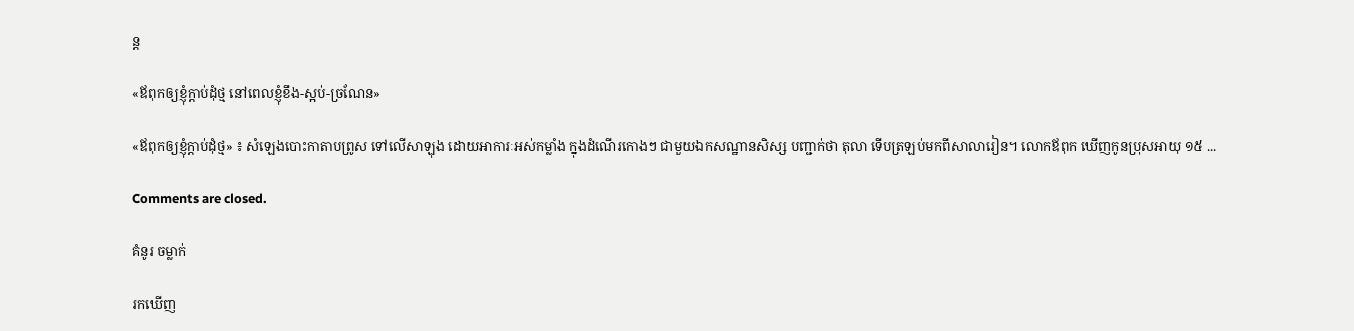ន្ដ

«ឪពុកឲ្យខ្ញុំក្ដាប់ដុំថ្ម នៅពេលខ្ញុំខឹង-ស្អប់-ច្រណែន»

«ឪពុកឲ្យខ្ញុំក្ដាប់ដុំថ្ម» ៖ សំឡេងបោះកាតាបព្រូស ទៅលើសាឡុង ដោយអាការៈអស់កម្លាំង ក្នុងដំណើរកោងៗ ជាមួយឯកសណ្ឋានសិស្ស បញ្ជាក់ថា តុលា ទើបត្រឡប់មកពីសាលារៀន។ លោកឪពុក ឃើញកូនប្រុសអាយុ ១៥ ...

Comments are closed.

គំនូរ ចម្លាក់

រកឃើញ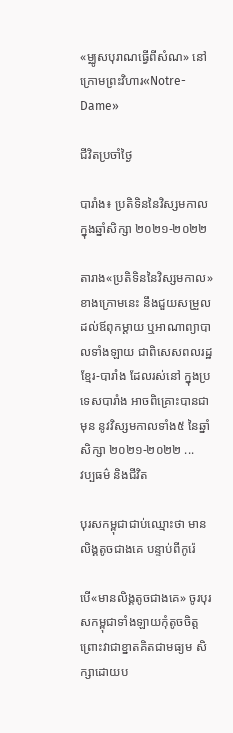«ម្ឈូសបុរាណធ្វើពីសំណ» នៅក្រោមព្រះវិហារ«Notre-Dame»

ជីវិតប្រចាំថ្ងៃ

បារាំង៖ ប្រតិទិននៃវិស្សមកាល ក្នុងឆ្នាំសិក្សា ២០២១-២០២២

តារាង«ប្រតិទិននៃវិស្សមកាល» ខាងក្រោមនេះ នឹងជួយសម្រួល ដល់ឪពុកម្ដាយ ឬអាណាព្យាបាលទាំងឡាយ ជាពិសេសពលរដ្ឋ ខ្មែរ-បារាំង ដែលរស់នៅ ក្នុងប្រទេសបារាំង អាចពិគ្រោះបានជាមុន នូវវិស្សមកាលទាំង៥ នៃឆ្នាំសិក្សា ២០២១-២០២២ ...
វប្បធម៌ និងជីវិត

បុរសកម្ពុជាជាប់ឈ្មោះថា មានលិង្គតូចជាងគេ បន្ទាប់ពីកូរ៉េ

បើ«មានលិង្គតូចជាងគេ» ចូរបុរសកម្ពុជាទាំងឡាយកុំតូចចិត្ត ព្រោះវាជាខ្នាតគិតជាមធ្យម សិក្សាដោយប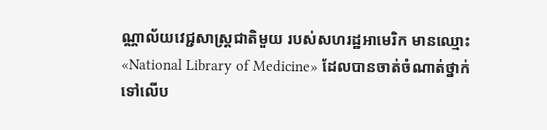ណ្ណាល័យវេជ្ជសាស្ត្រជាតិមួយ របស់សហរដ្ឋអាមេរិក មានឈ្មោះ«National Library of Medicine» ដែលបានចាត់ចំណាត់ថ្នាក់ ទៅលើប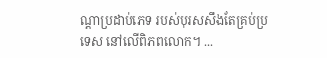ណ្ដាប្រដាប់ភេទ របស់បុរសសឹងតែគ្រប់ប្រទេស នៅលើពិភពលោក។ ...